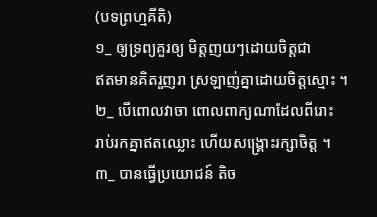(បទព្រហ្មគីតិ)
១_ ឲ្យទ្រព្យគួរឲ្យ មិត្តញយៗដោយចិត្តជា
ឥតមានគិតរួញរា ស្រឡាញ់គ្នាដោយចិត្តស្មោះ ។
២_ បើពោលវាចា ពោលពាក្យណាដែលពីរោះ
រាប់រកគ្នាឥតឈ្លោះ ហើយសង្គ្រោះរក្សាចិត្ត ។
៣_ បានធ្វើប្រយោជន៍ តិច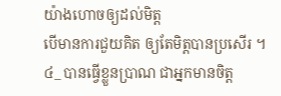យ៉ាងហោចឲ្យដល់មិត្ត
បើមានការជួយគិត ឲ្យតែមិត្តបានប្រសើរ ។
៤_ បានធ្វើខ្លួនប្រាណ ជាអ្នកមានចិត្ត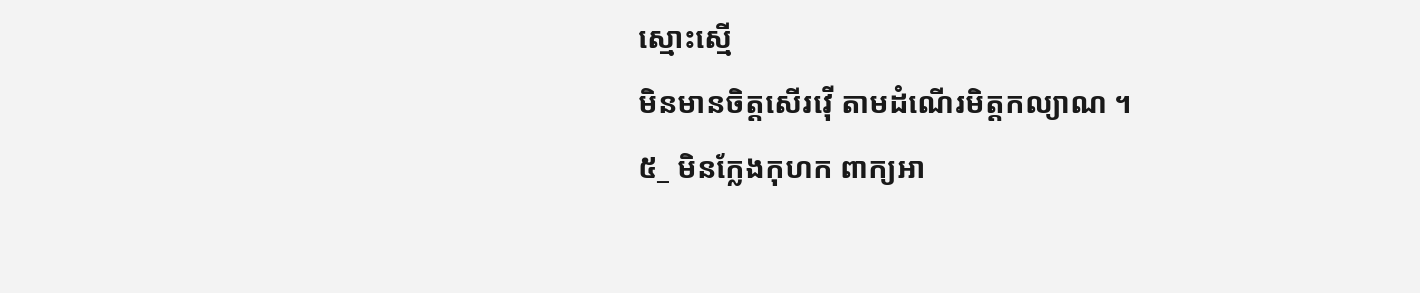ស្មោះស្មើ
មិនមានចិត្តសើរវ៉ើ តាមដំណើរមិត្តកល្យាណ ។
៥_ មិនក្លែងកុហក ពាក្យអា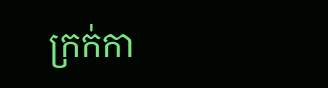ក្រក់កា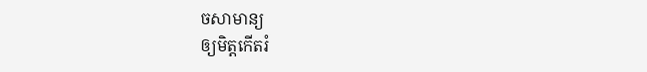ចសាមាន្យ
ឲ្យមិត្តកើតរំ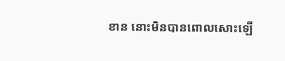ខាន នោះមិនបានពោលសោះឡើ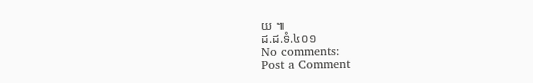យ ៕
ដ.ដ.ទំ.៤០១
No comments:
Post a Comment